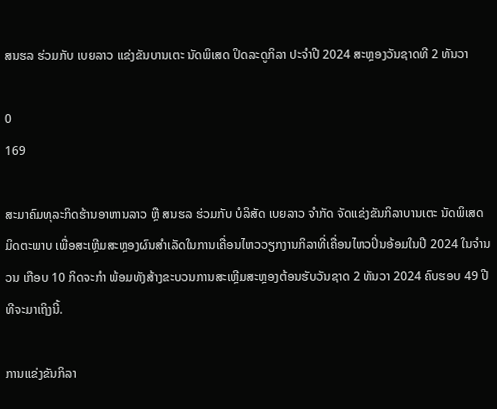ສນຮລ ຮ່ວມກັບ ເບຍລາວ ແຂ່ງຂັນບານເຕະ ນັດພິເສດ ປິດລະດູກິລາ ປະຈຳປີ 2024 ສະຫຼອງວັນຊາດທີ 2 ທັນວາ

0
169

ສະມາຄົມທຸລະກິດຮ້ານອາຫານລາວ ຫຼື ສນຮລ ຮ່ວມກັບ ບໍລິສັດ ເບຍລາວ ຈໍາກັດ ຈັດແຂ່ງຂັນກິລາບານເຕະ ນັດພິເສດ ມິດຕະພາບ ເພື່ອສະເຫຼີມສະຫຼອງຜົນສຳເລັດໃນການເຄື່ອນໄຫວວຽກງານກິລາທີ່ເຄື່ອນໄຫວປິ່ນອ້ອມໃນປີ 2024 ໃນຈຳນວນ ເກືອບ 10 ກິດຈະກຳ ພ້ອມທັງສ້າງຂະບວນການສະເຫຼີມສະຫຼອງຕ້ອນຮັບວັນຊາດ 2 ທັນວາ 2024 ຄົບຮອບ 49 ປີ ທີຈະມາເຖິງນີ້.

ການແຂ່ງຂັນກິລາ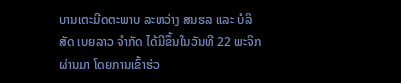ບານເຕະມີດຕະພາບ ລະຫວ່າງ ສນຮລ ແລະ ບໍລິສັດ ເບຍລາວ ຈໍາກັດ ໄດ້ມີຂຶ້ນໃນວັນທີ 22 ພະຈິກ ຜ່ານມາ ໂດຍການເຂົ້າຮ່ວ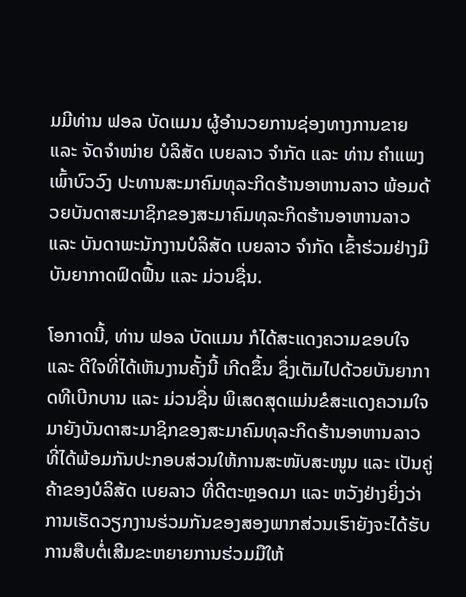ມມີທ່ານ ຟອລ ບັດແມນ ຜູ້ອໍານວຍການຊ່ອງທາງການຂາຍ ແລະ ຈັດຈໍາໜ່າຍ ບໍລິສັດ ເບຍລາວ ຈໍາກັດ ແລະ ທ່ານ ຄໍາແພງ ເພົ້າບົວວົງ ປະທານສະມາຄົມທຸລະກິດຮ້ານອາຫານລາວ ພ້ອມດ້ວຍບັນດາສະມາຊິກຂອງສະມາຄົມທຸລະກິດຮ້ານອາຫານລາວ ແລະ ບັນດາພະນັກງານບໍລິສັດ ເບຍລາວ ຈຳກັດ ເຂົ້າຮ່ວມຢ່າງມີບັນຍາກາດຟົດຟື້ນ ແລະ ມ່ວນຊື່ນ.

ໂອກາດນີ້, ທ່ານ ຟອລ ບັດແມນ ກໍໄດ້ສະແດງຄວາມຂອບໃຈ ແລະ ດີໃຈທີ່ໄດ້ເຫັນງານຄັ້ງນີ້ ເກີດຂຶ້ນ ຊຶ່ງເຕັມໄປດ້ວຍບັນຍາກາດທີເບີກບານ ແລະ ມ່ວນຊື່ນ ພິເສດສຸດແມ່ນຂໍສະແດງຄວາມໃຈມາຍັງບັນດາສະມາຊິກຂອງສະມາຄົມທຸລະກິດຮ້ານອາຫານລາວ ທີ່ໄດ້ພ້ອມກັນປະກອບສ່ວນໃຫ້ການສະໜັບສະໜູນ ແລະ ເປັນຄູ່ຄ້າຂອງບໍລິສັດ ເບຍລາວ ທີ່ດີຕະຫຼອດມາ ແລະ ຫວັງຢ່າງຍິ່ງວ່າການເຮັດວຽກງານຮ່ວມກັນຂອງສອງພາກສ່ວນເຮົາຍັງຈະໄດ້ຮັບການສືບຕໍ່ເສີມຂະຫຍາຍການຮ່ວມມືໃຫ້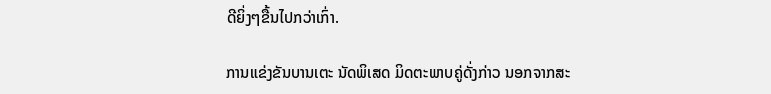ດີຍິ່ງໆຂື້ນໄປກວ່າເກົ່າ.

ການແຂ່ງຂັນບານເຕະ ນັດພິເສດ ມິດຕະພາບຄູ່ດັ່ງກ່າວ ນອກຈາກສະ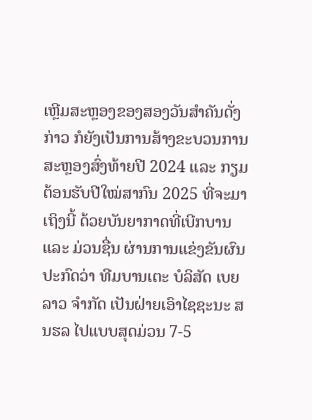ເຫຼີມສະຫຼອງຂອງສອງວັນສຳຄັນດັ່ງກ່າວ ກໍຍັງເປັນການສ້າງຂະບວນການສະຫຼອງສົ່ງທ້າຍປີ 2024 ແລະ ກຽມຕ້ອນຮັບປີໃໝ່ສາກົນ 2025 ທີ່ຈະມາເຖິງນີ້ ດ້ວຍບັນຍາກາດທີ່ເບີກບານ ແລະ ມ່ວນຊື່ນ ຜ່ານການແຂ່ງຂັນຜົນປະກົດວ່າ ທີມບານເຕະ ບໍລິສັດ ເບຍລາວ ຈຳກັດ ເປັນຝ່າຍເອົາໄຊຊະນະ ສນຮລ ໄປແບບສຸດມ່ວນ 7-5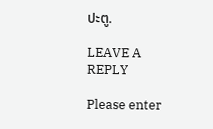ປະຕູ.

LEAVE A REPLY

Please enter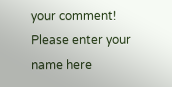your comment!
Please enter your name here